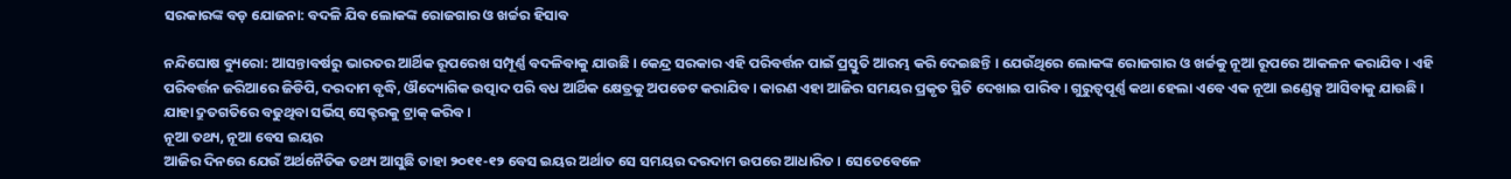ସରକାରଙ୍କ ବଡ଼ ଯୋଜନା: ବଦଳି ଯିବ ଲୋକଙ୍କ ରୋଜଗାର ଓ ଖର୍ଚ୍ଚର ହିସାବ

ନନ୍ଦିଘୋଷ ବ୍ୟୁରୋ: ଆସନ୍ତାବର୍ଷରୁ ଭାରତର ଆର୍ଥିକ ରୂପରେଖ ସମ୍ପୂର୍ଣ୍ଣ ବଦଳିବାକୁ ଯାଉଛି । କେନ୍ଦ୍ର ସରକାର ଏହି ପରିବର୍ତ୍ତନ ପାଇଁ ପ୍ରସ୍ତୁତି ଆରମ୍ଭ କରି ଦେଇଛନ୍ତି । ଯେଉଁଥିରେ ଲୋକଙ୍କ ରୋଜଗାର ଓ ଖର୍ଚ୍ଚକୁ ନୂଆ ରୂପରେ ଆକଳନ କରାଯିବ । ଏହି ପରିବର୍ତ୍ତନ ଜରିଆରେ ଜିଡିପି, ଦରଦାମ ବୃଦ୍ଧି, ଔଦ୍ୟୋଗିକ ଉତ୍ପାଦ ପରି ବଧ ଆର୍ଥିକ କ୍ଷେତ୍ରକୁ ଅପଡେଟ କରାଯିବ । କାରଣ ଏହା ଆଜିର ସମୟର ପ୍ରକୃତ ସ୍ଥିତି ଦେଖାଇ ପାରିବ । ଗୁରୁତ୍ବପୂର୍ଣ୍ଣ କଥା ହେଲା ଏବେ ଏକ ନୂଆ ଇଣ୍ଡେକ୍ସ ଆସିବାକୁ ଯାଉଛି । ଯାହା ଦ୍ରୁତଗତିରେ ବଢୁଥିବା ସର୍ଭିସ୍ ସେକ୍ଟରକୁ ଟ୍ରାକ୍ କରିବ ।
ନୂଆ ତଥ୍ୟ, ନୂଆ ବେସ ଇୟର
ଆଜିର ଦିନରେ ଯେଉଁ ଅର୍ଥନୈତିକ ତଥ୍ୟ ଆସୁଛି ତାହା ୨୦୧୧-୧୨ ବେସ ଇୟର ଅର୍ଥାତ ସେ ସମୟର ଦରଦାମ ଉପରେ ଆଧାରିତ । ସେତେବେଳେ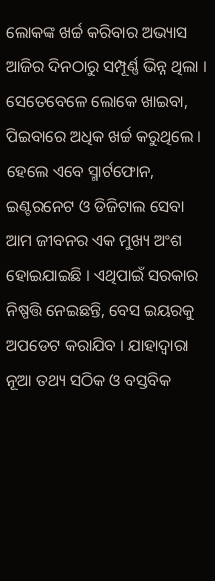ଲୋକଙ୍କ ଖର୍ଚ୍ଚ କରିବାର ଅଭ୍ୟାସ ଆଜିର ଦିନଠାରୁ ସମ୍ପୂର୍ଣ୍ଣ ଭିନ୍ନ ଥିଲା । ସେତେବେଳେ ଲୋକେ ଖାଇବା, ପିଇବାରେ ଅଧିକ ଖର୍ଚ୍ଚ କରୁଥିଲେ । ହେଲେ ଏବେ ସ୍ମାର୍ଟଫୋନ, ଇଣ୍ଟରନେଟ ଓ ଡିଜିଟାଲ ସେବା ଆମ ଜୀବନର ଏକ ମୁଖ୍ୟ ଅଂଶ ହୋଇଯାଇଛି । ଏଥିପାଇଁ ସରକାର ନିଷ୍ପତ୍ତି ନେଇଛନ୍ତି, ବେସ ଇୟରକୁ ଅପଡେଟ କରାଯିବ । ଯାହାଦ୍ବାରା ନୂଆ ତଥ୍ୟ ସଠିକ ଓ ବସ୍ତବିକ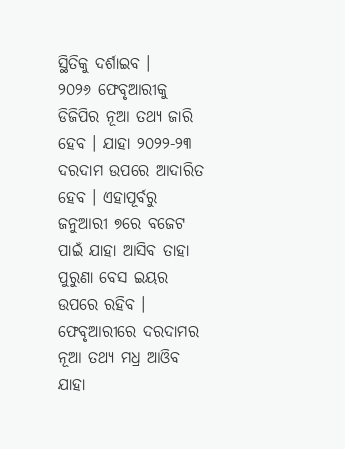ସ୍ଥିତିକୁ ଦର୍ଶାଇବ ।
୨୦୨୬ ଫେବୃଆରୀକୁ ଡିଜିପିର ନୂଆ ତଥ୍ୟ ଜାରି ହେବ । ଯାହା ୨୦୨୨-୨୩ ଦରଦାମ ଉପରେ ଆଦାରିତ ହେବ । ଏହାପୂର୍ବରୁ ଜନୁଆରୀ ୭ରେ ବଜେଟ ପାଇଁ ଯାହା ଆସିବ ତାହା ପୁରୁଣା ବେସ ଇୟର ଉପରେ ରହିବ । ଫେବୃଆରୀରେ ଦରଦାମର ନୂଆ ତଥ୍ୟ ମଧ୍ର ଆଓିବ ଯାହା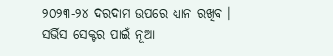୨୦୨୩-୨୪ ଦରଦାମ ଉପରେ ଧ୍ୟାନ ରଖିବ ।
ସର୍ଭିସ ସେକ୍ଟର ପାଇଁ ନୂଆ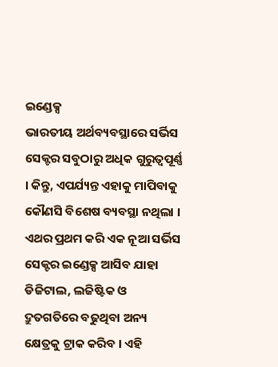ଇଣ୍ଡେକ୍ସ
ଭାରତୀୟ ଅର୍ଥବ୍ୟବସ୍ଥାରେ ସର୍ଭିସ ସେକ୍ଟର ସବୁଠାରୁ ଅଧିକ ଗୁରୁତ୍ବପୂର୍ଣ୍ଣ । କିନ୍ତୁ, ଏପର୍ଯ୍ୟନ୍ତ ଏହାକୁ ମାପିବାକୁ କୌଣସି ବିଶେଷ ବ୍ୟବସ୍ଥା ନଥିଲା । ଏଥର ପ୍ରଥମ କରି ଏକ ନୂଆ ସର୍ଭିସ ସେକ୍ଟର ଇଣ୍ଡେକ୍ସ ଆସିବ ଯାହା ଡିଜିଟାଲ, ଲଜିଷ୍ଟିକ ଓ ଦ୍ରୁତଗତିରେ ବଢୁଥିବା ଅନ୍ୟ କ୍ଷେତ୍ରକୁ ଟ୍ରାକ କରିବ । ଏହି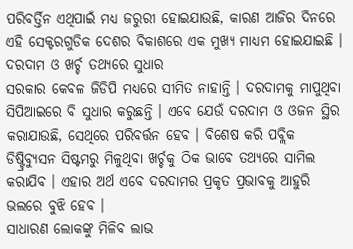ପରିବର୍ତ୍ତିନ ଏଥିପାଇଁ ମଧ୍ୟ ଜରୁରୀ ହୋଇଯାଉଛି, କାରଣ ଆଜିର ଦିନରେ ଏହି ସେକ୍ଟରଗୁଡିକ ଦେଶର ବିକାଶରେ ଏକ ମୁଖ୍ୟ ମାଧ୍ୟମ ହୋଇଯାଇଛି ।
ଦରଦାମ ଓ ଖର୍ଚ୍ଚ ତଥ୍ୟରେ ସୁଧାର
ସରକାର କେବଳ ଜିଡିପି ମଧ୍ୟରେ ସୀମିତ ନାହାନ୍ତି । ଦରଦାମକୁ ମାପୁଥିବା ସିପିଆଇରେ ବି ସୁଧାର କରୁଛନ୍ତି । ଏବେ ଯେଉଁ ଦରଦାମ ଓ ଓଜନ ସ୍ଥିର କରାଯାଉଛି, ସେଥିରେ ପରିବର୍ତ୍ତନ ହେବ । ବିଶେଷ କରି ପବ୍ଲିକ ଡିଷ୍ଟ୍ରିବ୍ୟୁସନ ସିଷ୍ଟମରୁ ମିଳୁଥିବା ଖର୍ଚ୍ଚକୁ ଠିକ ଭାବେ ତଥ୍ୟରେ ସାମିଲ କରାଯିବ । ଏହାର ଅର୍ଥ ଏବେ ଦରଦାମର ପ୍ରକୃତ ପ୍ରଭାବକୁ ଆହୁରି ଭଲରେ ବୁଝି ହେବ ।
ସାଧାରଣ ଲୋକଙ୍କୁ ମିଳିବ ଲାଭ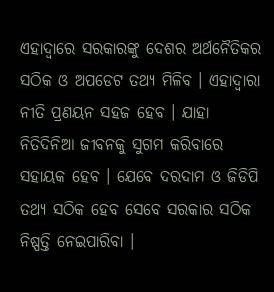ଏହାଦ୍ବାରେ ସରକାରଙ୍କୁ ଦେଶର ଅର୍ଥନୈତିକର ସଠିକ ଓ ଅପଡେଟ ତଥ୍ୟ ମିଳିବ । ଏହାଦ୍ବାରା ନୀତି ପ୍ରଣୟନ ସହଜ ହେବ । ଯାହା ନିତିଦିନିଆ ଜୀବନକୁ ସୁଗମ କରିବାରେ ସହାୟକ ହେବ । ଯେବେ ଦରଦାମ ଓ ଜିଡିପି ତଥ୍ୟ ସଠିକ ହେବ ସେବେ ସରକାର ସଠିକ ନିଷ୍ପତ୍ତି ନେଇପାରିବା ।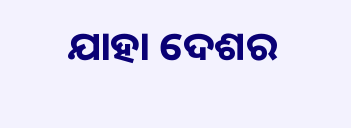ଯାହା ଦେଶର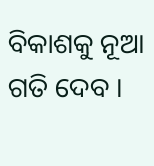ବିକାଶକୁ ନୂଆ ଗତି ଦେବ ।